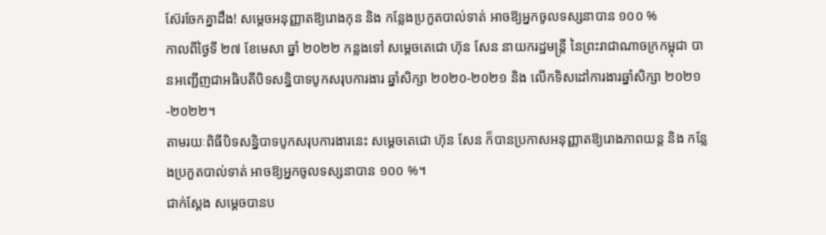ស៊ែរចែកគ្នាដឹង! សម្ដេចអនុញ្ញាតឱ្យរោងកុន និង កន្លែងប្រកួតបាល់ទាត់ អាចឱ្យអ្នកចូលទស្សនាបាន ១០០ %
កាលពីថ្ងៃទី ២៧ ខែមេសា ឆ្នាំ ២០២២ កន្លងទៅ សម្ដេចតេជោ ហ៊ុន សែន នាយករដ្ឋមន្ត្រី នៃព្រះរាជាណាចក្រកម្ពុជា បានអញ្ជើញជាអធិបតីបិទសន្និបាទបូកសរុបការងារ ឆ្នាំសិក្សា ២០២០-២០២១ និង លើកទិសដៅការងារឆ្នាំសិក្សា ២០២១-២០២២។
តាមរយៈពិធីបិទសន្និបាទបូកសរុបការងារនេះ សម្ដេចតេជោ ហ៊ុន សែន ក៏បានប្រកាសអនុញ្ញាតឱ្យរោងភាពយន្ត និង កន្លែងប្រកួតបាល់ទាត់ អាចឱ្យអ្នកចូលទស្សនាបាន ១០០ %។
ជាក់ស្ដែង សម្ដេចបានប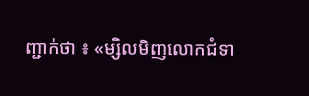ញ្ជាក់ថា ៖ «ម្សិលមិញលោកជំទា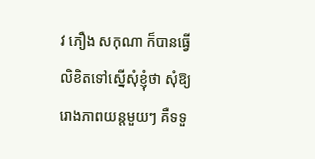វ ភឿង សកុណា ក៏បានធ្វើលិខិតទៅស្នើសុំខ្ញុំថា សុំឱ្យរោងភាពយន្តមួយៗ គឺទទួ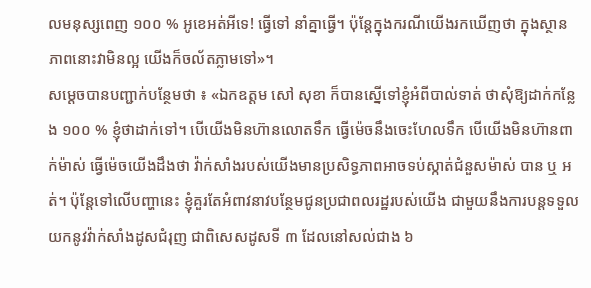លមនុស្សពេញ ១០០ % អូខេអត់អីទេ! ធ្វើទៅ នាំគ្នាធ្វើ។ ប៉ុន្តែក្នុងករណីយើងរកឃើញថា ក្នុងស្ថានភាពនោះវាមិនល្អ យើងក៏ចល័តភ្លាមទៅ»។
សម្ដេចបានបញ្ជាក់បន្ថែមថា ៖ «ឯកឧត្តម សៅ សុខា ក៏បានស្នើទៅខ្ញុំអំពីបាល់ទាត់ ថាសុំឱ្យដាក់កន្លែង ១០០ % ខ្ញុំថាដាក់ទៅ។ បើយើងមិនហ៊ានលោតទឹក ធ្វើម៉េចនឹងចេះហែលទឹក បើយើងមិនហ៊ានពាក់ម៉ាស់ ធ្វើម៉េចយើងដឹងថា វ៉ាក់សាំងរបស់យើងមានប្រសិទ្ធភាពអាចទប់ស្កាត់ជំនួសម៉ាស់ បាន ឬ អត់។ ប៉ុន្តែទៅលើបញ្ហានេះ ខ្ញុំគួរតែអំពាវនាវបន្ថែមជូនប្រជាពលរដ្ឋរបស់យើង ជាមួយនឹងការបន្តទទួលយកនូវវ៉ាក់សាំងដូសជំរុញ ជាពិសេសដូសទី ៣ ដែលនៅសល់ជាង ៦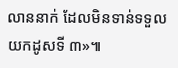លាននាក់ ដែលមិនទាន់ទទួលយកដូសទី ៣»៕